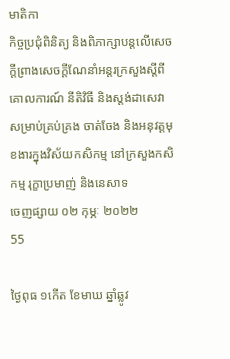មាតិកា
កិច្ចប្រជុំពិនិត្យ និងពិភាក្សាបន្តលើសេចក្តីព្រាងសេចក្តីណែនាំអន្តរក្រសួងស្តីពីគោលការណ៍ នីតិវិធី និងស្តង់ដាសេវាសម្រាប់គ្រប់គ្រង ចាត់ចែង និងអនុវត្តមុខងារក្នុងវិស័យកសិកម្ម នៅក្រសួងកសិកម្ម រុក្ខាប្រមាញ់ និងនេសាទ
ចេញផ្សាយ ០២ កុម្ភៈ ២០២២
55

ថ្ងៃពុធ ១កើត ខែមាឃ ឆ្នាំឆ្លូវ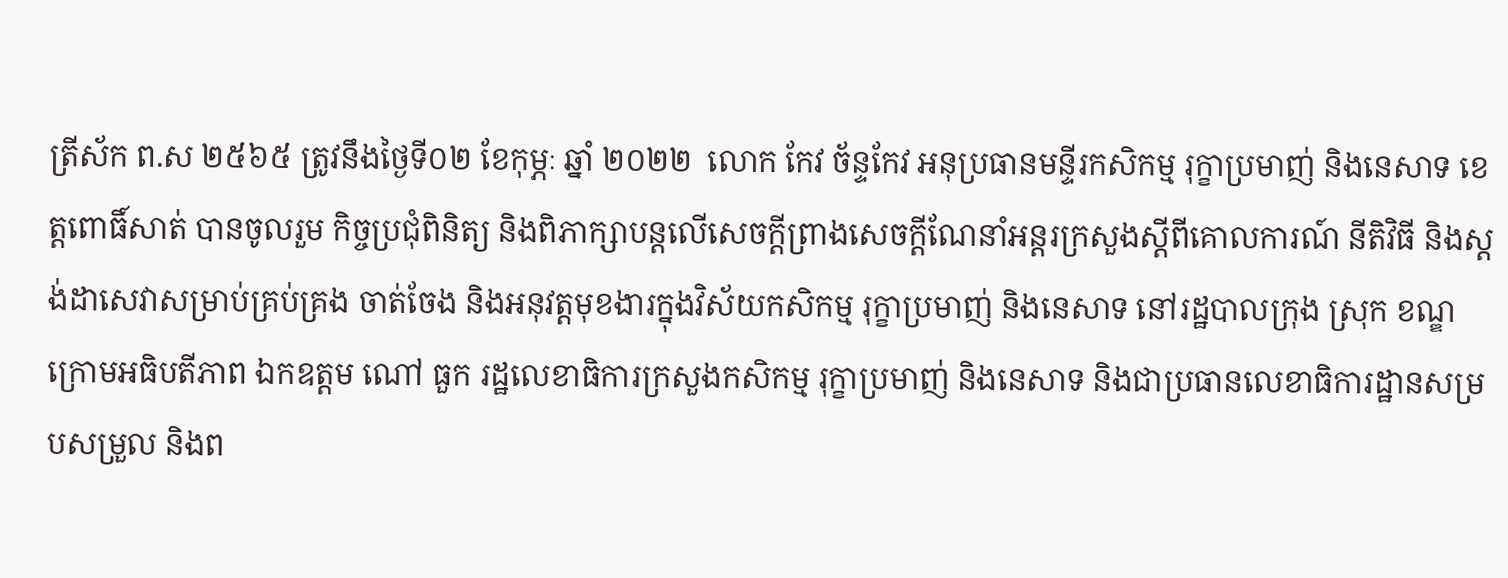ត្រីស័ក ព.ស ២៥៦៥ ត្រូវនឹងថ្ងៃទី០២ ខែកុម្ភៈ ឆ្នាំ ២០២២  លោក កែវ ច័ន្ទកែវ អនុប្រធានមន្ទីរកសិកម្ម រុក្ខាប្រមាញ់ និងនេសាទ ខេត្តពោធិ៍សាត់ បានចូលរួម កិច្ចប្រជុំពិនិត្យ និងពិភាក្សាបន្តលើសេចក្តីព្រាងសេចក្តីណែនាំអន្តរក្រសួងស្តីពីគោលការណ៍ នីតិវិធី និងស្តង់ដាសេវាសម្រាប់គ្រប់គ្រង ចាត់ចែង និងអនុវត្តមុខងារក្នុងវិស័យកសិកម្ម រុក្ខាប្រមាញ់ និងនេសាទ នៅរដ្ឋបាលក្រុង ស្រុក ខណ្ឌ ក្រោមអធិបតីភាព ឯកឧត្តម ណៅ ធួក រដ្ឋលេខាធិការក្រសួងកសិកម្ម រុក្ខាប្រមាញ់ និងនេសាទ និងជាប្រធានលេខាធិការដ្ឋានសម្របសម្រួល និងព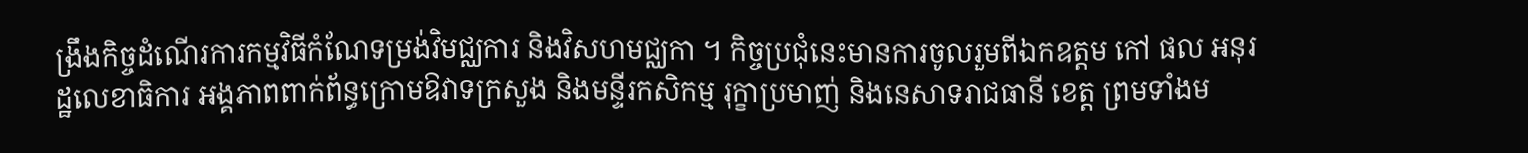ង្រឹងកិច្ចដំណើរការកម្មវិធីកំណែទម្រង់វិមជ្ឈការ និងវិសហមជ្ឈកា ។ កិច្ចប្រជុំនេះមានការចូលរួមពីឯកឧត្តម កៅ ផល អនុរដ្ឋលេខាធិការ អង្គភាពពាក់ព័ន្ធក្រោមឱវាទក្រសួង និងមន្ទីរកសិកម្ម រុក្ខាប្រមាញ់ និងនេសាទរាជធានី ខេត្ត ព្រមទាំងម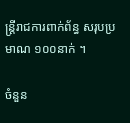ន្ត្រីរាជការពាក់ព័ន្ធ សរុបប្រមាណ ១០០នាក់ ។

ចំនួន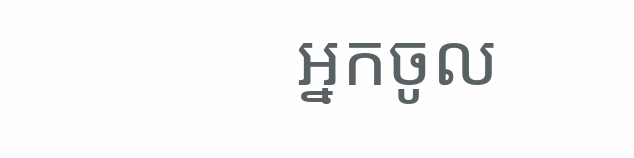អ្នកចូល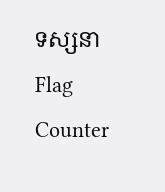ទស្សនា
Flag Counter